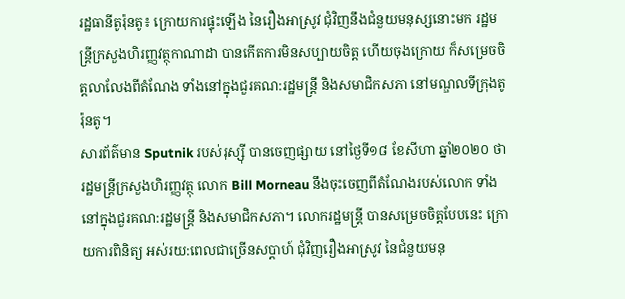រដ្ឋធានីតូរ៉ុនតូ៖ ក្រោយការផ្ទុះឡើង នៃរឿងអាស្រូវ ជុំវិញនឹងជំនួយមនុស្សនោះមក រដ្ឋមន្រ្ដីក្រសួងហិរញ្ញវត្ថុកាណាដា បានកើតការមិនសប្បាយចិត្ត ហើយចុងក្រោយ ក៏សម្រេចចិត្តលាលែងពីតំណែង ទាំងនៅក្នុងជួរគណ:រដ្ឋមន្រ្ដី និងសមាជិកសភា នៅមណ្ឌលទីក្រុងតូរ៉ុនតូ។
សារព័ត៌មាន Sputnik របស់រុស្ស៊ី បានចេញផ្សាយ នៅថ្ងៃទី១៨ ខែសីហា ឆ្នាំ២០២០ ថា រដ្ឋមន្រ្ដីក្រសួងហិរញ្ញវត្ថុ លោក Bill Morneau នឹងចុះចេញពីតំណែងរបស់លោក ទាំងនៅក្នុងជួរគណ:រដ្ឋមន្រ្ដី និងសមាជិកសភា។ លោករដ្ឋមន្រ្ដី បានសម្រេចចិត្តបែបនេះ ក្រោយការពិនិត្យ អស់រយ:ពេលជាច្រើនសប្ដាហ៍ ជុំវិញរឿងអាស្រូវ នៃជំនួយមនុ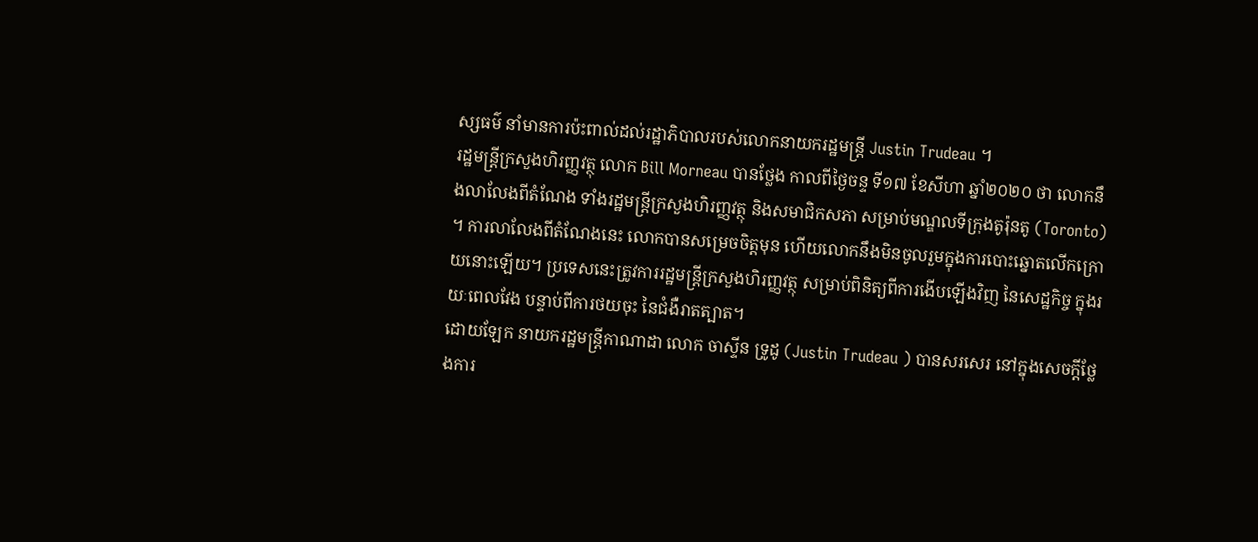ស្សធម៌ នាំមានការប៉ះពាល់ដល់រដ្ឋាភិបាលរបស់លោកនាយករដ្ឋមន្រ្ដី Justin Trudeau ។
រដ្ឋមន្រ្ដីក្រសួងហិរញ្ញវត្ថុ លោក Bill Morneau បានថ្លែង កាលពីថ្ងៃចន្ទ ទី១៧ ខែសីហា ឆ្នាំ២០២០ ថា លោកនឹងលាលែងពីតំណែង ទាំងរដ្ឋមន្រ្ដីក្រសួងហិរញ្ញវត្ថុ និងសមាជិកសភា សម្រាប់មណ្ឌលទីក្រុងតូរ៉ុនតូ (Toronto) ។ ការលាលែងពីតំណែងនេះ លោកបានសម្រេចចិត្តមុន ហើយលោកនឹងមិនចូលរួមក្នុងការបោះឆ្នោតលើកក្រោយនោះឡើយ។ ប្រទេសនេះត្រូវការរដ្ឋមន្ត្រីក្រសួងហិរញ្ញវត្ថុ សម្រាប់ពិនិត្យពីការងើបឡើងវិញ នៃសេដ្ឋកិច្ច ក្នុងរយៈពេលវែង បន្ទាប់ពីការថយចុះ នៃជំងឺរាតត្បាត។
ដោយឡែក នាយករដ្ឋមន្ដ្រីកាណាដា លោក ចាស្ទីន ទ្រូដូ (Justin Trudeau ) បានសរសេរ នៅក្នុងសេចក្ដីថ្លែងការ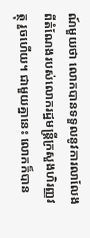ណ៍មួយថា លោកបានទទួលនូវការលាលែងពីតំណែងរបស់លោករដ្ឋមន្រ្ដីក្រសួងហិរញ្ញវត្ថុ រួចហើយ។ ជាមួយគ្នានេះ លោកក៏បាន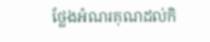ថ្លែងអំណរគុណដល់កិ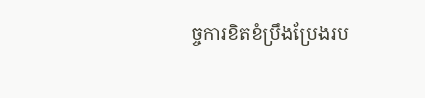ច្ចការខិតខំប្រឹងប្រែងរប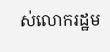ស់លោករដ្ឋម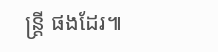ន្រ្ដី ផងដែរ៕